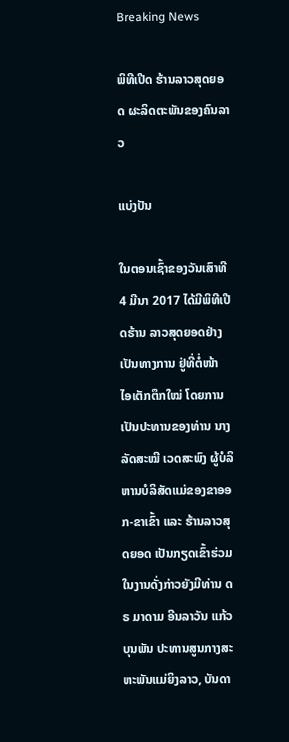Breaking News

ພິທີເປີດ ຮ້ານລາວສຸດຍອດ ຜະລິດຕະພັນຂອງຄົນລາວ

ແບ່ງປັນ

ໃນຕອນເຊົ້າຂອງວັນເສົາທີ 4 ມີນາ 2017 ໄດ້ມີພິທີເປີດຮ້ານ ລາວສຸດຍອດຢ່າງເປັນທາງການ ຢູ່ທີ່ຕໍ່ໜ້າ ໄອເຕັກຕຶກໃໝ່ ໂດຍການເປັນປະທານຂອງທ່ານ ນາງ ລັດສະໝີ ເວດສະພົງ ຜູ້ບໍລິຫານບໍລິສັດແມ່ຂອງຂາອອກ-ຂາເຂົ້າ ແລະ ຮ້ານລາວສຸດຍອດ ເປັນກຽດເຂົ້າຮ່ວມໃນງານດັ່ງກ່າວຍັງມີທ່ານ ດຣ ມາດາມ ອີນລາວັນ ແກ້ວບຸນພັນ ປະທານສູນກາງສະຫະພັນແມ່ຍິງລາວ, ບັນດາ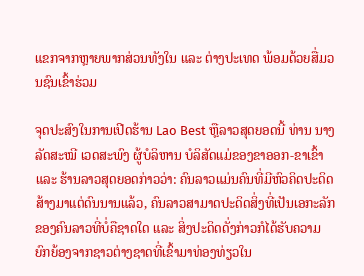ແຂກຈາກຫຼາຍພາກສ່ວນທັງໃນ ແລະ ຕ່າງປະເທດ ພ້ອມດ້ວຍສື່ມວນຊົນເຂົ້າຮ່ວມ

ຈຸດປະສົງໃນການເປີດຮ້ານ Lao Best ຫຼືລາວສຸດຍອດນີ້ ທ່ານ ນາງ ລັດສະໝີ ເວດສະພົງ ຜູ້ບໍລິຫານ ບໍລິສັດແມ່ຂອງຂາອອກ-ຂາເຂົ້າ ແລະ ຮ້ານລາວສຸດຍອດກ່າວວ່າ: ຄົນລາວແມ່ນຄົນທີ່ມີຫົວຄິດປະດິດສ້າງມາແຕ່ດົນນານແລ້ວ, ຄົນລາວສາມາດປະດິດສິ່ງທີ່ເປັນເອກະລັກຂອງຄົນລາວທີ່ບໍ່ຄືຊາດໃດ ແລະ ສິ່ງປະດິດດັ່ງກ່າວກໍໄດ້ຮັບຄວາມຍົກຍ້ອງຈາກຊາວຕ່າງຊາດທີ່ເຂົ້າມາທ່ອງທ່ຽວໃນ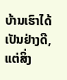ບ້ານເຮົາໄດ້ເປັນຢ່າງດີ, ແຕ່ສິ່ງ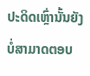ປະດິດເຫຼົ່ານັ້ນຍັງບໍ່ສາມາດຕອບ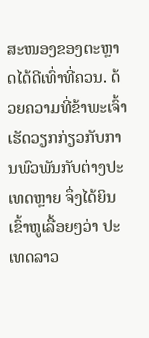ສະໜອງຂອງຕະຫຼາດໄດ້ດີເທົ່າທີ່ຄວນ. ດ້ວຍຄວາມທີ່ຂ້າພະເຈົ້າເຮັດວຽກກ່ຽວກັບການພົວພັນກັບຕ່າງປະເທດຫຼາຍ ຈຶ່ງໄດ້ຍິນເຂົ້າຫູເລື້ອຍໆວ່າ ປະເທດລາວ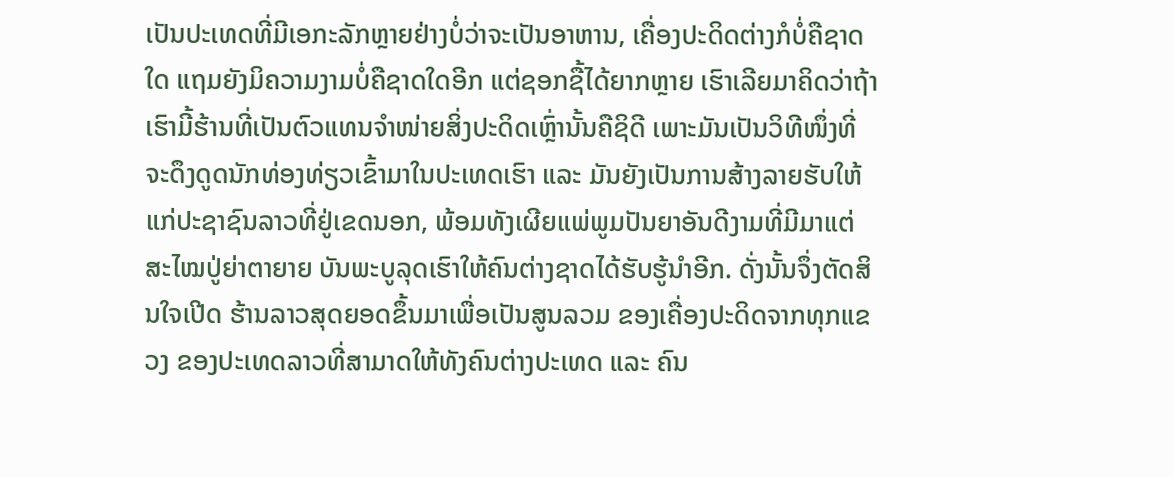ເປັນປະເທດທີ່ມີເອກະລັກຫຼາຍຢ່າງບໍ່ວ່າຈະເປັນອາຫານ, ເຄື່ອງປະດິດຕ່າງກໍບໍ່ຄືຊາດໃດ ແຖມຍັງມິຄວາມງາມບໍ່ຄືຊາດໃດອີກ ແຕ່ຊອກຊື້ໄດ້ຍາກຫຼາຍ ເຮົາເລີຍມາຄິດວ່າຖ້າເຮົາມີ້ຮ້ານທີ່ເປັນຕົວແທນຈໍາໜ່າຍສິ່ງປະດິດເຫຼົ່ານັ້ນຄືຊິດີ ເພາະມັນເປັນວິທີໜຶ່ງທີ່ຈະດຶງດູດນັກທ່ອງທ່ຽວເຂົ້າມາໃນປະເທດເຮົາ ແລະ ມັນຍັງເປັນການສ້າງລາຍຮັບໃຫ້ແກ່ປະຊາຊົນລາວທີ່ຢູ່ເຂດນອກ, ພ້ອມທັງເຜີຍແພ່ພູມປັນຍາອັນດີງາມທີ່ມີມາແຕ່ສະໄໝປູ່ຍ່າຕາຍາຍ ບັນພະບູລຸດເຮົາໃຫ້ຄົນຕ່າງຊາດໄດ້ຮັບຮູ້ນໍາອີກ. ດັ່ງນັ້ນຈຶ່ງຕັດສິນໃຈເປີດ ຮ້ານລາວສຸດຍອດຂຶ້ນມາເພື່ອເປັນສູນລວມ ຂອງເຄື່ອງປະດິດຈາກທຸກແຂວງ ຂອງປະເທດລາວທີ່ສາມາດໃຫ້ທັງຄົນຕ່າງປະເທດ ແລະ ຄົນ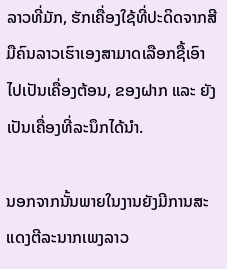ລາວທີ່ມັກ, ຮັກເຄື່ອງໃຊ້ທີ່ປະດິດຈາກສີມືຄົນລາວເຮົາເອງສາມາດເລືອກຊື້ເອົາໄປເປັນເຄື່ອງຕ້ອນ, ຂອງຝາກ ແລະ ຍັງເປັນເຄື່ອງທີ່ລະນຶກໄດ້ນໍາ.

ນອກຈາກນັ້ນພາຍໃນງານຍັງມີການສະແດງຕີລະນາກເພງລາວ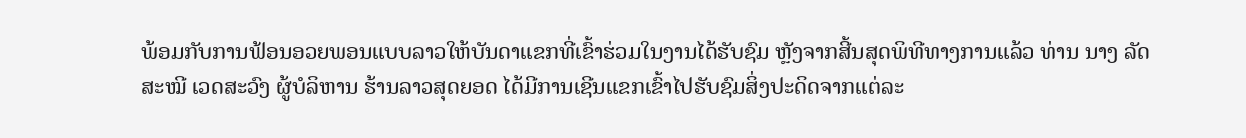ພ້ອມກັບການຟ້ອນອວຍພອນແບບລາວໃຫ້ບັນດາແຂກທີ່ເຂົ້າຮ່ວມໃນງານໄດ້ຮັບຊົມ ຫຼັງຈາກສີ້ນສຸດພິທີທາງການແລ້ວ ທ່ານ ນາງ ລັດສະໝີ ເວດສະວົງ ຜູ້ບໍລິຫານ ຮ້ານລາວສຸດຍອດ ໄດ້ມີການເຊີນແຂກເຂົ້າໄປຮັບຊົມສິ່ງປະດິດຈາກແຕ່ລະ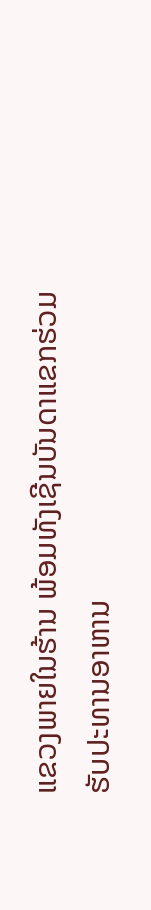ແຂວງພາຍໃນຮ້ານ ພ້ອມທັງເຊີນບັນດາແຂກຮ່ວມຮັບປະທານອາຫານ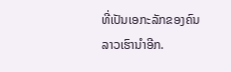ທີ່ເປັນເອກະລັກຂອງຄົນລາວເຮົານໍາອີກ.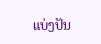ແບ່ງປັນ